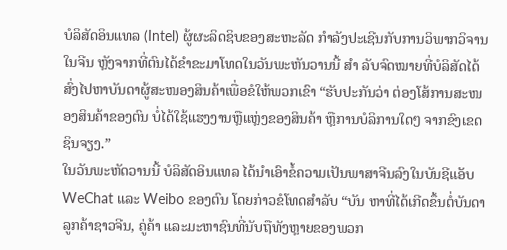ບໍລິສັດອິນແທລ (Intel) ຜູ້ຜະລິດຊິບຂອງສະຫະລັດ ກຳລັງປະເຊີນກັບການວິພາກວິຈານໃນຈີນ ຫຼັງຈາກທີ່ຕົນໄດ້ຂໍາຂະມາໂທດໃນວັນພະຫັນວານນີ້ ສຳ ລັບຈົດໝາຍທີ່ບໍລິສັດໄດ້ສົ່ງໄປຫາບັນດາຜູ້ສະໜອງສິນຄ້າເພື່ອຂໍໃຫ້ພວກເຂົາ “ຮັບປະກັນວ່າ ຕ່ອງໂສ້ການສະໜອງສິນຄ້າຂອງຕົນ ບໍ່ໄດ້ໃຊ້ແຮງງານຫຼືແຫຼ່ງຂອງສິນຄ້າ ຫຼືການບໍລິການໃດໆ ຈາກຂົງເຂດຊິນຈຽງ.”
ໃນວັນພະຫັດວານນີ້ ບໍລິສັດອິນແທລ ໄດ້ນຳເອົາຂໍ້ຄວາມເປັນພາສາຈີນລົງໃນບັນຊີແອັບ WeChat ແລະ Weibo ຂອງຕົນ ໂດຍກ່າວຂໍໂທດສຳລັບ “ບັນ ຫາທີ່ໄດ້ເກີດຂຶ້ນຕໍ່ບັນດາລູກຄ້າຊາວຈີນ, ຄູ່ຄ້າ ແລະມະຫາຊົນທີ່ນັບຖືທັງຫຼາຍຂອງພວກ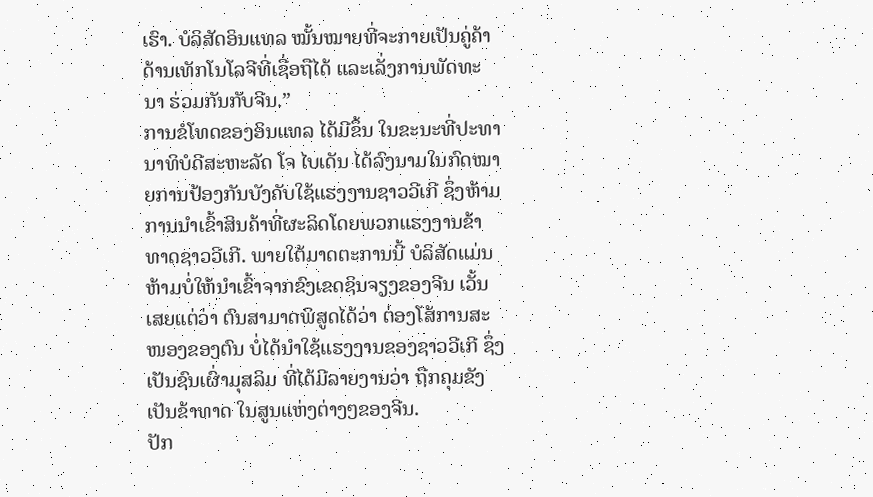ເຮົາ. ບໍລິສັດອິນແທລ ໝັ້ນໝາຍທີ່ຈະກາຍເປັນຄູ່ຄ້າດ້ານເທັກໂນໂລຈີທີ່ເຊື່ອຖືໄດ້ ແລະເລັ່ງການພັດທະນາ ຮ່ວມກັນກັບຈີນ.”
ການຂໍໂທດຂອງອິນແທລ ໄດ້ມີຂຶ້ນ ໃນຂະນະທີ່ປະທານາທິບໍດີສະຫະລັດ ໂຈ ໄບເດັນ ໄດ້ລົງນາມໃນກົດໝາຍການປ້ອງກັນບັງຄັບໃຊ້ແຮງງານຊາວວີເກີ ຊຶ່ງຫ້າມການນຳເຂົ້າສິນຄ້າທີ່ຜະລິດໂດຍພວກແຮງງານຂ້າທາດຊາວວີເກີ. ພາຍໃຕ້ມາດຕະການນີ້ ບໍລິສັດແມ່ນຫ້າມບໍ່ໃຫ້ນຳເຂົ້າຈາກຂົງເຂດຊິນຈຽງຂອງຈີນ ເວັ້ນເສຍແຕ່ວ່າ ຕົນສາມາດພິສູດໄດ້ວ່າ ຕ່ອງໂສ້ການສະໜອງຂອງຕົນ ບໍ່ໄດ້ນຳໃຊ້ແຮງງານຂອງຊາວວີເກີ ຊຶ່ງເປັນຊົນເຜົ່າມຸສລິມ ທີ່ໄດ້ມີລາຍງານວ່າ ຖືກຄຸມຂັງເປັນຂ້າທາດ ໃນສູນແຫ່ງຕ່າງໆຂອງຈີນ.
ປັກ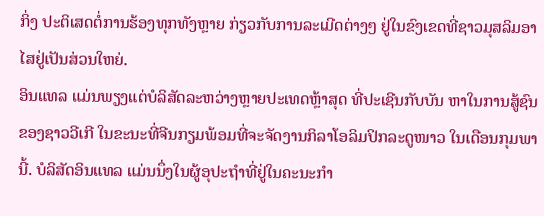ກິ່ງ ປະຕິເສດຕໍ່ການຮ້ອງທຸກທັງຫຼາຍ ກ່ຽວກັບການລະເມີດຕ່າງໆ ຢູ່ໃນຂົງເຂດທີ່ຊາວມຸສລິມອາໄສຢູ່ເປັນສ່ວນໃຫຍ່.
ອິນແທລ ແມ່ນພຽງແຕ່ບໍລິສັດລະຫວ່າງຫຼາຍປະເທດຫຼ້າສຸດ ທີ່ປະເຊີນກັບບັນ ຫາໃນການສູ້ຊົນຂອງຊາວວີເກີ ໃນຂະນະທີ່ຈີນກຽມພ້ອມທີ່ຈະຈັດງານກິລາໂອລິມປິກລະດູໜາວ ໃນເດືອນກຸມພານີ້. ບໍລິສັດອິນແທລ ແມ່ນນຶ່ງໃນຜູ້ອຸປະຖຳທີ່ຢູ່ໃນຄະນະກຳ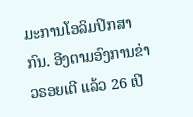ມະການໂອລິມປິກສາກົນ. ອີງຕາມອົງການຂ່າວຣອຍເຕີ ແລ້ວ 26 ເປີ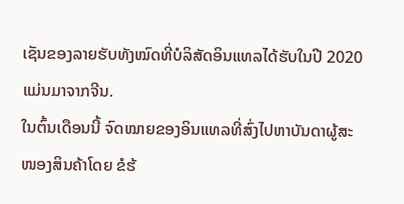ເຊັນຂອງລາຍຮັບທັງໝົດທີ່ບໍລິສັດອິນແທລໄດ້ຮັບໃນປີ 2020 ແມ່ນມາຈາກຈີນ.
ໃນຕົ້ນເດືອນນີ້ ຈົດໝາຍຂອງອິນແທລທີ່ສົ່ງໄປຫາບັນດາຜູ້ສະໜອງສິນຄ້າໂດຍ ຂໍຮ້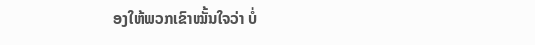ອງໃຫ້ພວກເຂົາໝັ້ນໃຈວ່າ ບໍ່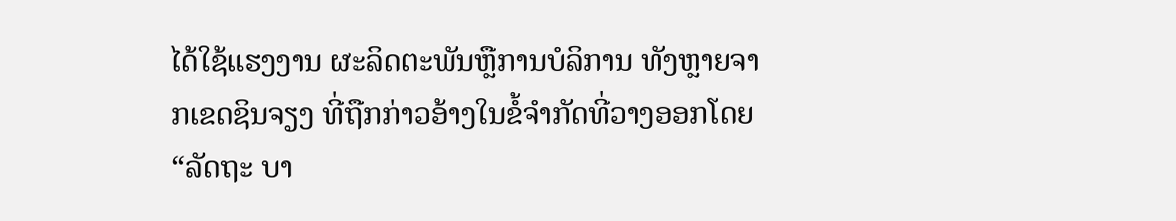ໄດ້ໃຊ້ແຮງງານ ຜະລິດຕະພັນຫຼືການບໍລິການ ທັງຫຼາຍຈາກເຂດຊິນຈຽງ ທີ່ຖືກກ່າວອ້າງໃນຂໍ້ຈຳກັດທີ່ວາງອອກໂດຍ “ລັດຖະ ບາ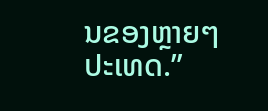ນຂອງຫຼາຍໆປະເທດ.”